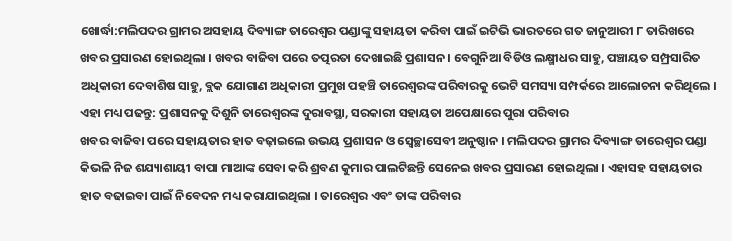ଖୋର୍ଦ୍ଧା:ମଲିପଦର ଗ୍ରାମର ଅସହାୟ ଦିବ୍ୟାଙ୍ଗ ତାରେଶ୍ୱର ପଣ୍ଡାଙ୍କୁ ସହାୟତା କରିବା ପାଇଁ ଇଟିଭି ଭାରତରେ ଗତ ଜାନୁଆରୀ ୮ ତାରିଖରେ ଖବର ପ୍ରସାରଣ ହୋଇଥିଲା । ଖବର ବାଜିବା ପରେ ତତ୍ପରତା ଦେଖାଇଛି ପ୍ରଶାସନ । ବେଗୁନିଆ ବିଡିଓ ଲକ୍ଷ୍ମୀଧର ସାହୁ, ପଞ୍ଚାୟତ ସମ୍ପ୍ରସାରିତ ଅଧିକାରୀ ଦେବାଶିଷ ସାହୁ, ବ୍ଲକ ଯୋଗାଣ ଅଧିକାରୀ ପ୍ରମୁଖ ପହଞ୍ଚି ତାରେଶ୍ୱରଙ୍କ ପରିବାରକୁ ଭେଟି ସମସ୍ୟା ସମ୍ପର୍କରେ ଆଲୋଚନା କରିଥିଲେ ।
ଏହା ମଧ୍ୟ ପଢନ୍ତୁ: ପ୍ରଶାସନକୁ ଦିଶୁନି ତାରେଶ୍ୱରଙ୍କ ଦୁରାବସ୍ଥା, ସରକାରୀ ସହାୟତା ଅପେକ୍ଷାରେ ପୁରା ପରିବାର
ଖବର ବାଜିବା ପରେ ସହାୟତାର ହାତ ବଢ଼ାଇଲେ ଉଭୟ ପ୍ରଶାସନ ଓ ସ୍ୱେଚ୍ଛାସେବୀ ଅନୁଷ୍ଠାନ । ମଲିପଦର ଗ୍ରାମର ଦିବ୍ୟାଙ୍ଗ ତାରେଶ୍ୱର ପଣ୍ଡା କିଭଳି ନିଜ ଶଯ୍ୟାଶାୟୀ ବାପା ମାଆଙ୍କ ସେବା କରି ଶ୍ରବଣ କୁମାର ପାଲଟିଛନ୍ତି ସେନେଇ ଖବର ପ୍ରସାରଣ ହୋଇଥିଲା । ଏହାସହ ସହାୟତାର ହାତ ବଢାଇବା ପାଇଁ ନିବେଦନ ମଧ୍ୟ କରାଯାଇଥିଲା । ତାରେଶ୍ୱର ଏବଂ ତାଙ୍କ ପରିବାର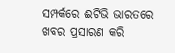ସମ୍ପର୍କରେ ଈଟିଭି ଭାରତରେ ଖବର ପ୍ରସାରଣ କରି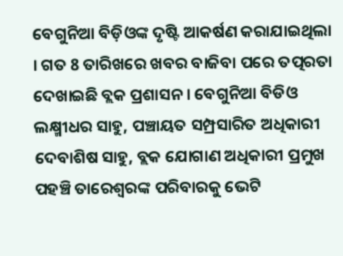ବେଗୁନିଆ ବିଡ଼ିଓଙ୍କ ଦୃଷ୍ଟି ଆକର୍ଷଣ କରାଯାଇଥିଲା । ଗତ 8 ତାରିଖରେ ଖବର ବାଜିବା ପରେ ତତ୍ପରତା ଦେଖାଇଛି ବ୍ଲକ ପ୍ରଶାସନ । ବେଗୁନିଆ ବିଡିଓ ଲକ୍ଷ୍ମୀଧର ସାହୁ, ପଞ୍ଚାୟତ ସମ୍ପ୍ରସାରିତ ଅଧିକାରୀ ଦେବାଶିଷ ସାହୁ, ବ୍ଲକ ଯୋଗାଣ ଅଧିକାରୀ ପ୍ରମୁଖ ପହଞ୍ଚି ତାରେଶ୍ୱରଙ୍କ ପରିବାରକୁ ଭେଟି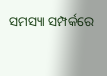ସମସ୍ୟା ସମ୍ପର୍କରେ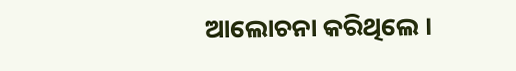ଆଲୋଚନା କରିଥିଲେ ।